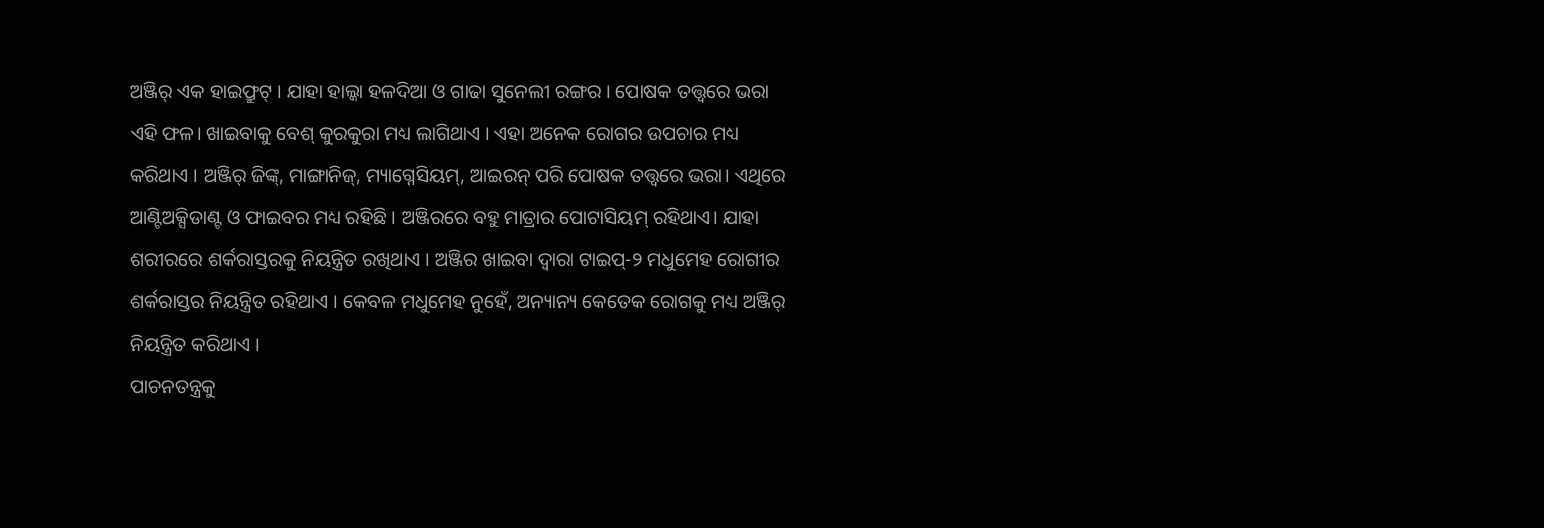ଅଞ୍ଜିର୍ ଏକ ହାଇଫ୍ରୁଟ୍ । ଯାହା ହାଲ୍କା ହଳଦିଆ ଓ ଗାଢା ସୁନେଲୀ ରଙ୍ଗର । ପୋଷକ ତତ୍ତ୍ୱରେ ଭରା ଏହି ଫଳ। ଖାଇବାକୁ ବେଶ୍ କୁରକୁରା ମଧ୍ୟ ଲାଗିଥାଏ । ଏହା ଅନେକ ରୋଗର ଉପଚାର ମଧ୍ୟ କରିଥାଏ । ଅଞ୍ଜିର୍ ଜିଙ୍କ୍, ମାଙ୍ଗାନିଜ୍, ମ୍ୟାଗ୍ନେସିୟମ୍, ଆଇରନ୍ ପରି ପୋଷକ ତତ୍ତ୍ୱରେ ଭରା। ଏଥିରେ ଆଣ୍ଟିଅକ୍ସିଡାଣ୍ଟ ଓ ଫାଇବର ମଧ୍ୟ ରହିଛି । ଅଞ୍ଜିରରେ ବହୁ ମାତ୍ରାର ପୋଟାସିୟମ୍ ରହିଥାଏ। ଯାହା ଶରୀରରେ ଶର୍କରାସ୍ତରକୁ ନିୟନ୍ତ୍ରିତ ରଖିଥାଏ । ଅଞ୍ଜିର ଖାଇବା ଦ୍ୱାରା ଟାଇପ୍-୨ ମଧୁମେହ ରୋଗୀର ଶର୍କରାସ୍ତର ନିୟନ୍ତ୍ରିତ ରହିଥାଏ । କେବଳ ମଧୁମେହ ନୁହେଁ, ଅନ୍ୟାନ୍ୟ କେତେକ ରୋଗକୁ ମଧ୍ୟ ଅଞ୍ଜିର୍ ନିୟନ୍ତ୍ରିତ କରିଥାଏ ।
ପାଚନତନ୍ତ୍ରକୁ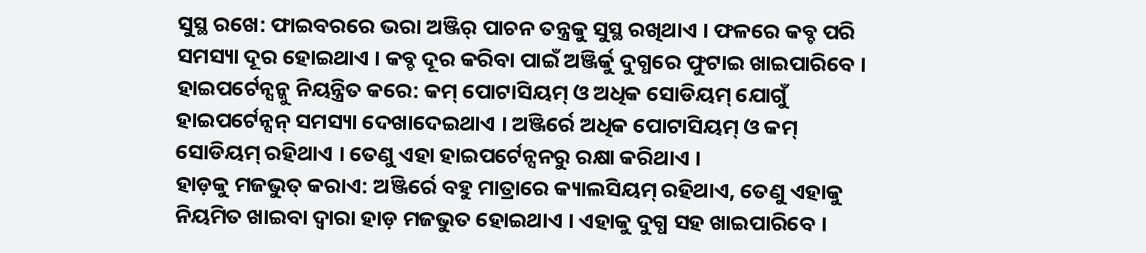ସୁସ୍ଥ ରଖେ: ଫାଇବରରେ ଭରା ଅଞ୍ଜିର୍ ପାଚନ ତନ୍ତ୍ରକୁ ସୁସ୍ଥ ରଖିଥାଏ । ଫଳରେ କବ୍ଚ ପରି ସମସ୍ୟା ଦୂର ହୋଇଥାଏ । କବ୍ଚ ଦୂର କରିବା ପାଇଁ ଅଞ୍ଜିର୍କୁ ଦୁଗ୍ଧରେ ଫୁଟାଇ ଖାଇପାରିବେ ।
ହାଇପର୍ଟେନ୍ସନ୍କୁ ନିୟନ୍ତ୍ରିତ କରେ: କମ୍ ପୋଟାସିୟମ୍ ଓ ଅଧିକ ସୋଡିୟମ୍ ଯୋଗୁଁ ହାଇପର୍ଟେନ୍ସନ୍ ସମସ୍ୟା ଦେଖାଦେଇଥାଏ । ଅଞ୍ଜିର୍ରେ ଅଧିକ ପୋଟାସିୟମ୍ ଓ କମ୍ ସୋଡିୟମ୍ ରହିଥାଏ । ତେଣୁ ଏହା ହାଇପର୍ଟେନ୍ସନରୁ ରକ୍ଷା କରିଥାଏ ।
ହାଡ଼କୁ ମଜଭୁତ୍ କରାଏ: ଅଞ୍ଜିର୍ରେ ବହୁ ମାତ୍ରାରେ କ୍ୟାଲସିୟମ୍ ରହିଥାଏ, ତେଣୁ ଏହାକୁ ନିୟମିତ ଖାଇବା ଦ୍ୱାରା ହାଡ଼ ମଜଭୁତ ହୋଇଥାଏ । ଏହାକୁ ଦୁଗ୍ଧ ସହ ଖାଇପାରିବେ ।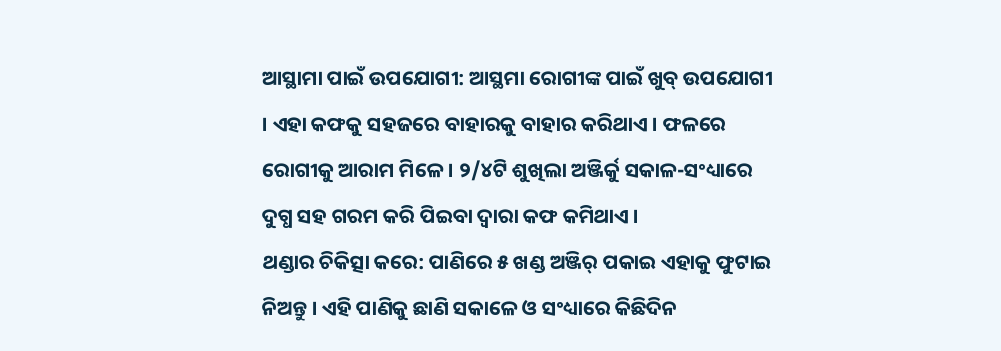ଆସ୍ଥାମା ପାଇଁ ଉପଯୋଗୀ: ଆସ୍ଥମା ରୋଗୀଙ୍କ ପାଇଁ ଖୁବ୍ ଉପଯୋଗୀ । ଏହା କଫକୁ ସହଜରେ ବାହାରକୁ ବାହାର କରିଥାଏ । ଫଳରେ ରୋଗୀକୁ ଆରାମ ମିଳେ । ୨/୪ଟି ଶୁଖିଲା ଅଞ୍ଜିର୍କୁ ସକାଳ-ସଂଧ୍ୟାରେ ଦୁଗ୍ଧ ସହ ଗରମ କରି ପିଇବା ଦ୍ୱାରା କଫ କମିଥାଏ ।
ଥଣ୍ଡାର ଚିକିତ୍ସା କରେ: ପାଣିରେ ୫ ଖଣ୍ଡ ଅଞ୍ଜିର୍ ପକାଇ ଏହାକୁ ଫୁଟାଇ ନିଅନ୍ତୁ । ଏହି ପାଣିକୁ ଛାଣି ସକାଳେ ଓ ସଂଧ୍ୟାରେ କିଛିଦିନ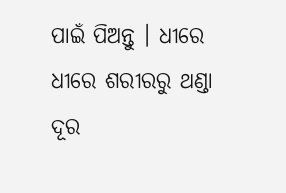ପାଇଁ ପିଅନ୍ତୁ । ଧୀରେ ଧୀରେ ଶରୀରରୁ ଥଣ୍ଡା ଦୂର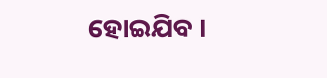ହୋଇଯିବ ।